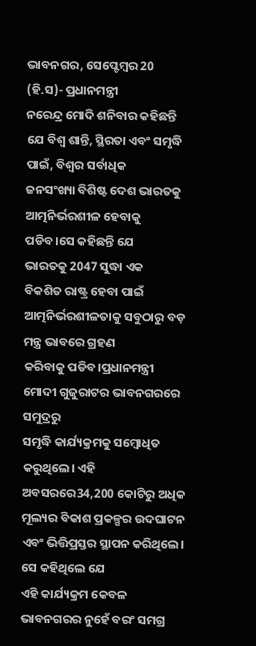ଭାବନଗର, ସେପ୍ଟେମ୍ବର 20 (ହି.ସ)- ପ୍ରଧାନମନ୍ତ୍ରୀ
ନରେନ୍ଦ୍ର ମୋଦି ଶନିବାର କହିଛନ୍ତି ଯେ ବିଶ୍ୱ ଶାନ୍ତି, ସ୍ଥିରତା ଏବଂ ସମୃଦ୍ଧି ପାଇଁ, ବିଶ୍ୱର ସର୍ବାଧିକ
ଜନସଂଖ୍ୟା ବିଶିଷ୍ଟ ଦେଶ ଭାରତକୁ ଆତ୍ମନିର୍ଭରଶୀଳ ହେବାକୁ ପଡିବ।ସେ କହିଛନ୍ତି ଯେ
ଭାରତକୁ 2047 ସୁଦ୍ଧା ଏକ
ବିକଶିତ ରାଷ୍ଟ୍ର ହେବା ପାଇଁ ଆତ୍ମନିର୍ଭରଶୀଳତାକୁ ସବୁଠାରୁ ବଡ଼ ମନ୍ତ୍ର ଭାବରେ ଗ୍ରହଣ
କରିବାକୁ ପଡିବ।ପ୍ରଧାନମନ୍ତ୍ରୀ ମୋଦୀ ଗୁଜୁରାଟର ଭାବନଗରରେ ସମୁଦ୍ରରୁ
ସମୃଦ୍ଧି କାର୍ଯ୍ୟକ୍ରମକୁ ସମ୍ବୋଧିତ କରୁଥିଲେ। ଏହି ଅବସରରେ34,200 କୋଟିରୁ ଅଧିକ
ମୂଲ୍ୟର ବିକାଶ ପ୍ରକଳ୍ପର ଉଦଘାଟନ ଏବଂ ଭିତ୍ତିପ୍ରସ୍ତର ସ୍ଥାପନ କରିଥିଲେ। ସେ କହିଥିଲେ ଯେ
ଏହି କାର୍ଯ୍ୟକ୍ରମ କେବଳ ଭାବନଗରର ନୁହେଁ ବରଂ ସମଗ୍ର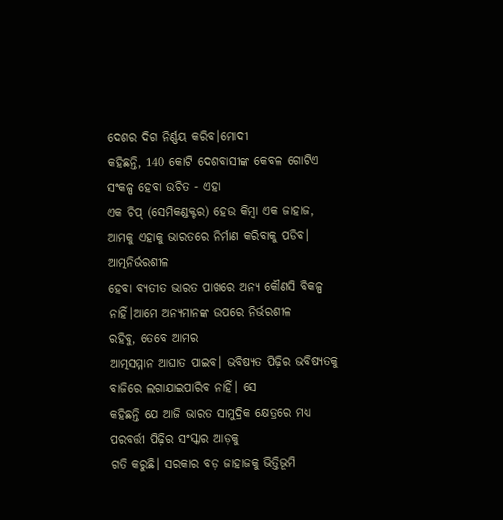ଦେଶର ଦିଗ ନିର୍ଣ୍ଣୟ କରିବ।ମୋଦୀ
କହିଛନ୍ତି, 140 କୋଟି ଦେଶବାସୀଙ୍କ କେବଳ ଗୋଟିଏ ସଂକଳ୍ପ ହେବା ଉଚିତ - ଏହା
ଏକ ଚିପ୍ (ସେମିକଣ୍ଡକ୍ଟର) ହେଉ କିମ୍ବା ଏକ ଜାହାଜ, ଆମକୁ ଏହାକୁ ଭାରତରେ ନିର୍ମାଣ କରିବାକୁ ପଡିବ। ଆତ୍ମନିର୍ଭରଶୀଳ
ହେବା ବ୍ୟତୀତ ଭାରତ ପାଖରେ ଅନ୍ୟ କୌଣସି ବିକଳ୍ପ ନାହିଁ।ଆମେ ଅନ୍ୟମାନଙ୍କ ଉପରେ ନିର୍ଭରଶୀଳ
ରହିବୁ, ତେବେ ଆମର
ଆତ୍ମସମ୍ମାନ ଆଘାତ ପାଇବ। ଭବିଷ୍ୟତ ପିଢ଼ିର ଭବିଷ୍ୟତକୁ ବାଜିରେ ଲଗାଯାଇପାରିବ ନାହିଁ। ସେ
କହିଛନ୍ତି ଯେ ଆଜି ଭାରତ ସାମୁଦ୍ରିକ କ୍ଷେତ୍ରରେ ମଧ୍ୟ ପରବର୍ତ୍ତୀ ପିଢ଼ିର ସଂସ୍କାର ଆଡ଼କୁ
ଗତି କରୁଛି। ସରକାର ବଡ଼ ଜାହାଜକୁ ଭିତ୍ତିଭୂମି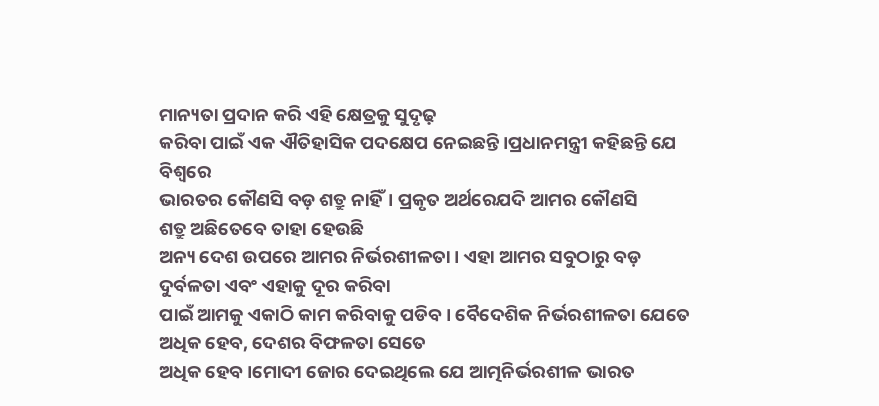ମାନ୍ୟତା ପ୍ରଦାନ କରି ଏହି କ୍ଷେତ୍ରକୁ ସୁଦୃଢ଼
କରିବା ପାଇଁ ଏକ ଐତିହାସିକ ପଦକ୍ଷେପ ନେଇଛନ୍ତି।ପ୍ରଧାନମନ୍ତ୍ରୀ କହିଛନ୍ତି ଯେ ବିଶ୍ୱରେ
ଭାରତର କୌଣସି ବଡ଼ ଶତ୍ରୁ ନାହିଁ। ପ୍ରକୃତ ଅର୍ଥରେଯଦି ଆମର କୌଣସି
ଶତ୍ରୁ ଅଛିତେବେ ତାହା ହେଉଛି
ଅନ୍ୟ ଦେଶ ଉପରେ ଆମର ନିର୍ଭରଶୀଳତା। ଏହା ଆମର ସବୁଠାରୁ ବଡ଼ ଦୁର୍ବଳତା ଏବଂ ଏହାକୁ ଦୂର କରିବା
ପାଇଁ ଆମକୁ ଏକାଠି କାମ କରିବାକୁ ପଡିବ। ବୈଦେଶିକ ନିର୍ଭରଶୀଳତା ଯେତେ ଅଧିକ ହେବ, ଦେଶର ବିଫଳତା ସେତେ
ଅଧିକ ହେବ।ମୋଦୀ ଜୋର ଦେଇଥିଲେ ଯେ ଆତ୍ମନିର୍ଭରଶୀଳ ଭାରତ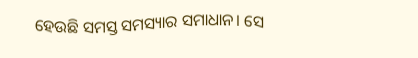ହେଉଛି ସମସ୍ତ ସମସ୍ୟାର ସମାଧାନ। ସେ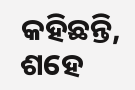କହିଛନ୍ତି, ଶହେ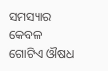ସମସ୍ୟାର କେବଳ
ଗୋଟିଏ ଔଷଧ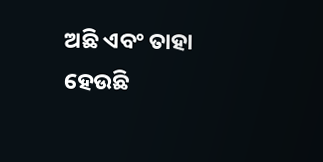ଅଛି ଏବଂ ତାହା ହେଉଛି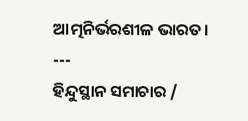ଆତ୍ମନିର୍ଭରଶୀଳ ଭାରତ।
---
ହିନ୍ଦୁସ୍ଥାନ ସମାଚାର /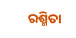ରଶ୍ମିତା